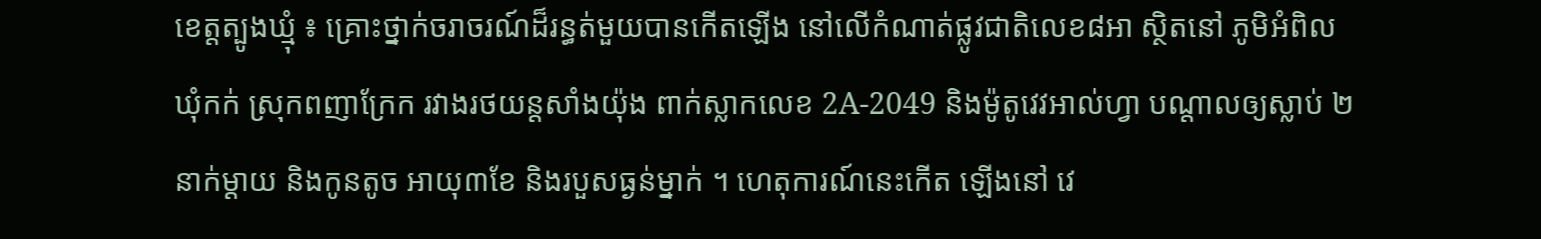ខេត្តត្បូងឃ្មុំ ៖ គ្រោះថ្នាក់ចរាចរណ៍ដ៏រន្ធត់មួយបានកើតឡើង នៅលើកំណាត់ផ្លូវជាតិលេខ៨អា ស្ថិតនៅ ភូមិអំពិល  ឃុំកក់ ស្រុកពញាក្រែក រវាងរថយន្តសាំងយ៉ុង ពាក់ស្លាកលេខ 2A-2049 និងម៉ូតូវេវអាល់ហ្វា បណ្តាលឲ្យស្លាប់ ២នាក់ម្តាយ និងកូនតូច អាយុ៣ខែ និងរបួសធ្ងន់ម្នាក់ ។ ហេតុការណ៍នេះកើត ឡើងនៅ វេ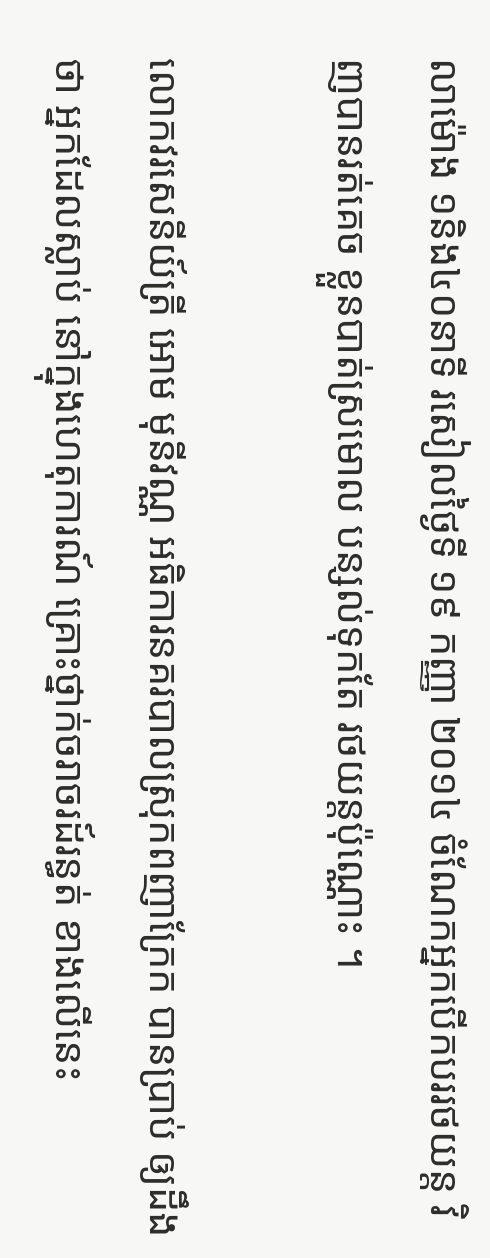លាម៉ោង ១និង៤០នាទី រសៀលថ្ងៃទី ១៩ កញ្ញា ២០១៤ ចំណែកអ្នកបើកបររថយន្ត វិញបានរត់គេច ខ្លួនបាត់ស្រមោល បន្សល់ទុកតែ រថយន្តប៉ុណ្ណោះ ។

លោកវរសេនីយ៍ត្រី អោម មុនីវណ្ណ អធិការនគរបាលស្រុកពញាក្រែក បានប្រាប់ ឲ្យដឹងថា អ្នកដែលស្លាប់ នៅក្នុងហេតុការណ៍ គ្រោះថ្នាក់ចរាចរដ៍រន្ធត់ ខាងលើនេះ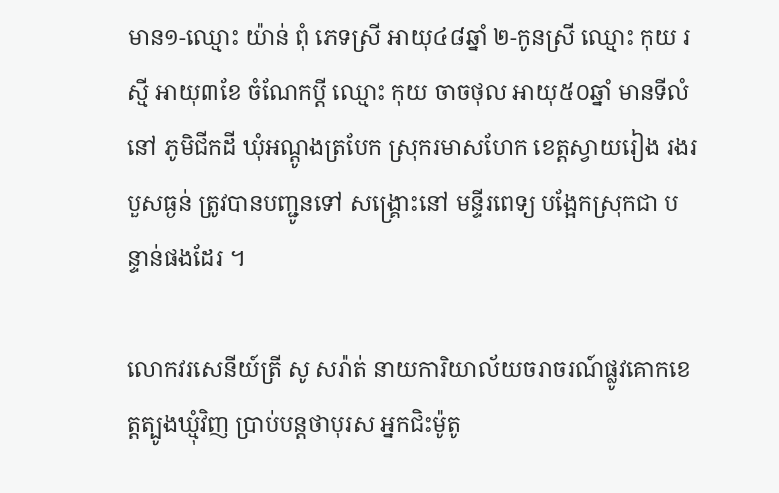មាន១-ឈ្មោះ យ៉ាន់ ពុំ ភេទស្រី អាយុ៤៨ឆ្នាំ ២-កូនស្រី ឈ្មោះ កុយ រស្មី អាយុ៣ខែ ចំណែកប្តី ឈ្មោះ កុយ ចាចថុល អាយុ៥០ឆ្នាំ មានទីលំនៅ ភូមិជីកដី ឃុំអណ្តូងត្របែក ស្រុករមាសហែក ខេត្តស្វាយរៀង រងរបួសធ្ងន់ ត្រូវបានបញ្ជូនទៅ សង្រ្គោះនៅ មន្ទីរពេទ្យ បង្អែកស្រុកជា បន្ទាន់ផងដែរ ។

លោកវរសេនីយ៍ត្រី សូ សរ៉ាត់ នាយការិយាល័យចរាចរណ៍ផ្លូវគោកខេត្តត្បូងឃ្មុំវិញ ប្រាប់បន្តថាបុរស អ្នកជិះម៉ូតូ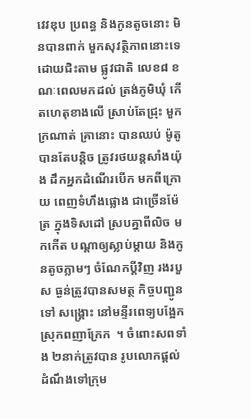វេវឌុប ប្រពន្ធ និងកូនតូចនោះ មិនបានពាក់ មួកសុវត្ថិភាពនោះទេ ដោយជិះតាម ផ្លូវជាតិ លេខ៨ ខណៈពេលមកដល់ ត្រង់ភូមិឃុំ កើតហេតុខាងលើ ស្រាប់តែជ្រុះ មួកក្រណាត់ គ្រានោះ បានឈប់ ម៉ូតូបានតែបន្តិច ត្រូវរថយន្តសាំងយ៉ុង ដឹកអ្នកដំណើរបើក មកពីក្រោយ ពេញទំហឹងផ្លោង ជាច្រើនម៉ែត្រ ក្នុងទិសដៅ ស្របគ្នាពីលិច មកកើត បណ្តាឲ្យស្លាប់ម្តាយ និងកូនតូចភ្លាមៗ ចំណែកប្តីវិញ រងរបួស ធ្ងន់ត្រូវបានសមត្ថ កិច្ចបញ្ជូនទៅ សង្រ្គោះ នៅមន្ទីរពេទ្យបង្អែក ស្រុកពញាក្រែក  ។ ចំពោះសពទាំង ២នាក់ត្រូវបាន រូបលោកផ្តល់ ដំណឹងទៅក្រុម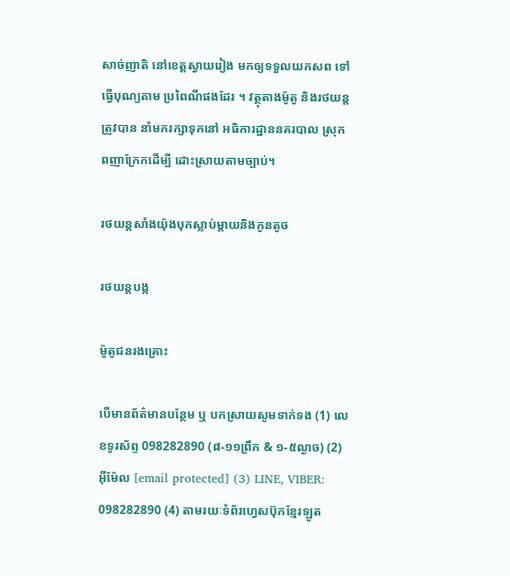សាច់ញាតិ នៅខេត្តស្វាយរៀង មកឲ្យទទួលយកសព ទៅធ្វើបុណ្យតាម ប្រពៃណីផងដែរ ។ វត្ថុតាងម៉ូតូ និងរថយន្តត្រូវបាន នាំមករក្សាទុកនៅ អធិការដ្ឋាននគរបាល ស្រុកពញាក្រែកដើម្បី ដោះស្រាយតាមច្បាប់។

រថយន្តសាំងយ៉ុងបុកស្លាប់ម្តាយនិងកូនតូច

រថយន្តបង្ក

ម៉ូតូជនរងគ្រោះ

បើមានព័ត៌មានបន្ថែម ឬ បកស្រាយសូមទាក់ទង (1) លេខទូរស័ព្ទ 098282890 (៨-១១ព្រឹក & ១-៥ល្ងាច) (2) អ៊ីម៉ែល [email protected] (3) LINE, VIBER: 098282890 (4) តាមរយៈទំព័រហ្វេសប៊ុកខ្មែរឡូត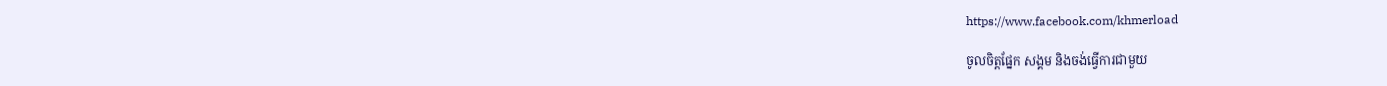https://www.facebook.com/khmerload

ចូលចិត្តផ្នែក សង្គម និងចង់ធ្វើការជាមួយ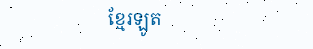ខ្មែរឡូត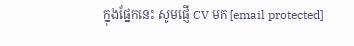ក្នុងផ្នែកនេះ សូមផ្ញើ CV មក [email protected]